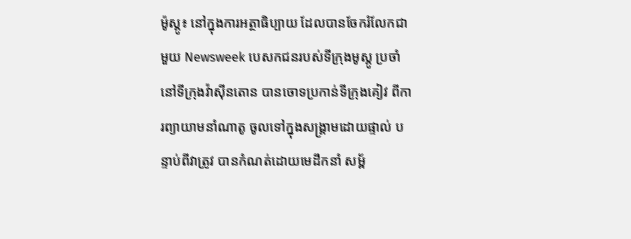ម៉ូស្គូ៖ នៅក្នុងការអត្ថាធិប្បាយ ដែលបានចែករំលែកជាមួយ Newsweek បេសកជនរបស់ទីក្រុងមូស្គូ ប្រចាំនៅទីក្រុងវ៉ាស៊ីនតោន បានចោទប្រកាន់ទីក្រុងគៀវ ពីការព្យាយាមនាំណាតូ ចូលទៅក្នុងសង្រ្គាមដោយផ្ទាល់ បន្ទាប់ពីវាត្រូវ បានកំណត់ដោយមេដឹកនាំ សម្ព័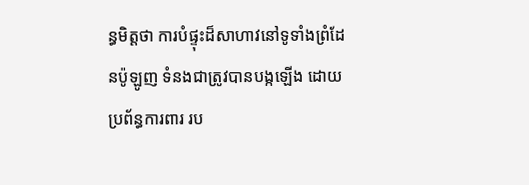ន្ធមិត្តថា ការបំផ្ទុះដ៏សាហាវនៅទូទាំងព្រំដែនប៉ូឡូញ ទំនងជាត្រូវបានបង្កឡើង ដោយប្រព័ន្ធការពារ រប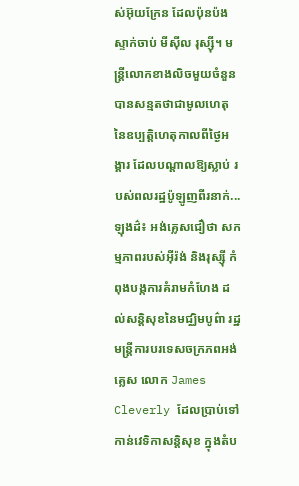ស់អ៊ុយក្រែន ដែលប៉ុនប៉ងស្ទាក់ចាប់ មីស៊ីល រុស្ស៊ី។ មន្ត្រីលោកខាងលិចមួយចំនួន បានសន្មតថាជាមូលហេតុ នៃឧប្បត្តិហេតុកាលពីថ្ងៃអង្គារ ដែលបណ្តាលឱ្យស្លាប់ របស់ពលរដ្ឋប៉ូឡូញពីរនាក់...
ឡុងដ៌៖ អង់គ្លេសជឿថា សកម្មភាពរបស់អ៊ីរ៉ង់ និងរុស្ស៊ី កំពុងបង្កការគំរាមកំហែង ដល់សន្តិសុខនៃមជ្ឈិមបូព៌ា រដ្ឋមន្ត្រីការបរទេសចក្រភពអង់គ្លេស លោក James Cleverly ដែលប្រាប់ទៅកាន់វេទិកាសន្តិសុខ ក្នុងតំប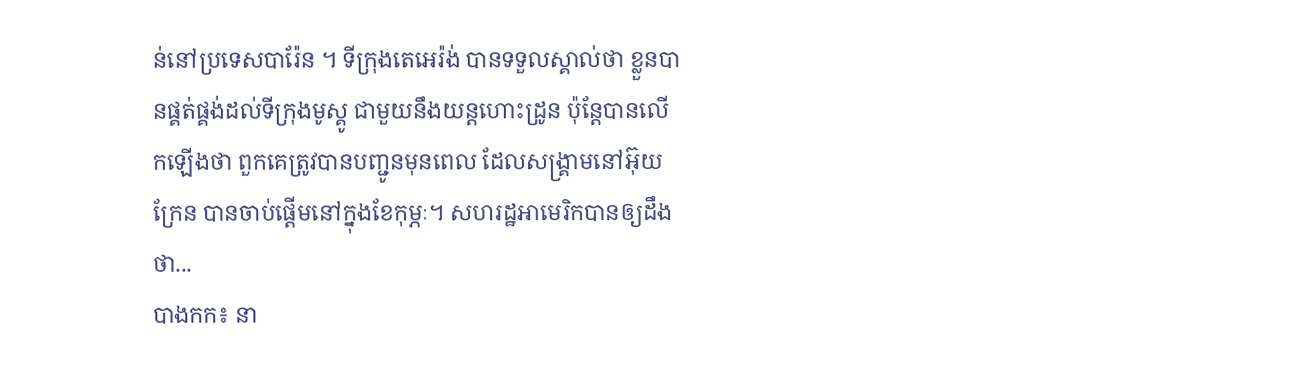ន់នៅប្រទេសបារ៉ែន ។ ទីក្រុងតេអេរ៉ង់ បានទទួលស្គាល់ថា ខ្លួនបានផ្គត់ផ្គង់ដល់ទីក្រុងមូស្គូ ជាមួយនឹងយន្តហោះដ្រូន ប៉ុន្តែបានលើកឡើងថា ពួកគេត្រូវបានបញ្ជូនមុនពេល ដែលសង្រ្គាមនៅអ៊ុយក្រែន បានចាប់ផ្តើមនៅក្នុងខែកុម្ភៈ។ សហរដ្ឋអាមេរិកបានឲ្យដឹងថា...
បាងកក៖ នា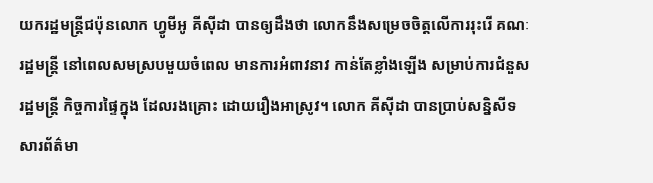យករដ្ឋមន្ត្រីជប៉ុនលោក ហ្វូមីអូ គីស៊ីដា បានឲ្យដឹងថា លោកនឹងសម្រេចចិត្តលើការរុះរើ គណៈរដ្ឋមន្ត្រី នៅពេលសមស្របមួយចំពេល មានការអំពាវនាវ កាន់តែខ្លាំងឡើង សម្រាប់ការជំនួសរដ្ឋមន្ត្រី កិច្ចការផ្ទៃក្នុង ដែលរងគ្រោះ ដោយរឿងអាស្រូវ។ លោក គីស៊ីដា បានប្រាប់សន្និសីទសារព័ត៌មា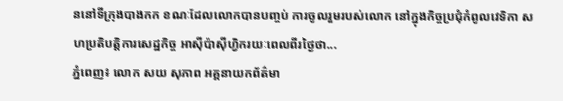ននៅទីក្រុងបាងកក ខណៈដែលលោកបានបញ្ចប់ ការចូលរួមរបស់លោក នៅក្នុងកិច្ចប្រជុំកំពូលវេទិកា សហប្រតិបត្តិការសេដ្ឋកិច្ច អាស៊ីប៉ាស៊ីហ្វិករយៈពេលពីរថ្ងៃថា...
ភ្នំពេញ៖ លោក សយ សុភាព អគ្គនាយកព័ត៌មា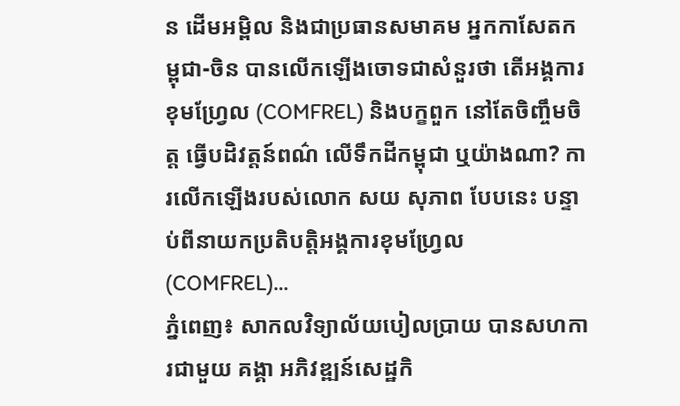ន ដើមអម្ពិល និងជាប្រធានសមាគម អ្នកកាសែតកម្ពុជា-ចិន បានលើកឡើងចោទជាសំនួរថា តើអង្គការខុមហ្រ្វែល (COMFREL) និងបក្ខពួក នៅតែចិញ្ចឹមចិត្ត ធ្វើបដិវត្តន៍ពណ៌ លើទឹកដីកម្ពុជា ឬយ៉ាងណា? ការលើកឡើងរបស់លោក សយ សុភាព បែបនេះ បន្ទាប់ពីនាយកប្រតិបត្តិអង្គការខុមហ្រ្វែល (COMFREL)...
ភ្នំពេញ៖ សាកលវិទ្យាល័យបៀលប្រាយ បានសហការជាមួយ គង្គា អភិវឌ្ឍន៍សេដ្ឋកិ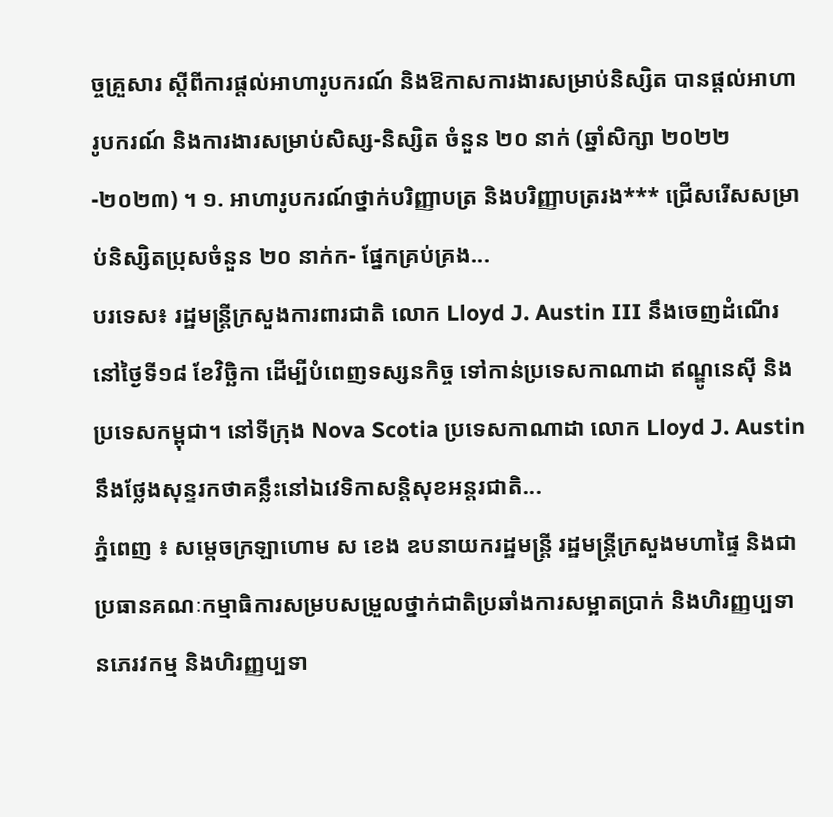ច្ចគ្រួសារ ស្តីពីការផ្តល់អាហារូបករណ៍ និងឱកាសការងារសម្រាប់និស្សិត បានផ្តល់អាហារូបករណ៍ និងការងារសម្រាប់សិស្ស-និស្សិត ចំនួន ២០ នាក់ (ឆ្នាំសិក្សា ២០២២-២០២៣) ។ ១. អាហារូបករណ៍ថ្នាក់បរិញ្ញាបត្រ និងបរិញ្ញាបត្ររង*** ជ្រើសរើសសម្រាប់និស្សិតប្រុសចំនួន ២០ នាក់ក- ផ្នែកគ្រប់គ្រង...
បរទេស៖ រដ្ឋមន្ត្រីក្រសួងការពារជាតិ លោក Lloyd J. Austin III នឹងចេញដំណើរនៅថ្ងៃទី១៨ ខែវិច្ឆិកា ដើម្បីបំពេញទស្សនកិច្ច ទៅកាន់ប្រទេសកាណាដា ឥណ្ឌូនេស៊ី និងប្រទេសកម្ពុជា។ នៅទីក្រុង Nova Scotia ប្រទេសកាណាដា លោក Lloyd J. Austin នឹងថ្លែងសុន្ទរកថាគន្លឹះនៅឯវេទិកាសន្តិសុខអន្តរជាតិ...
ភ្នំពេញ ៖ សម្ដេចក្រឡាហោម ស ខេង ឧបនាយករដ្ឋមន្ដ្រី រដ្ឋមន្ដ្រីក្រសួងមហាផ្ទៃ និងជាប្រធានគណៈកម្មាធិការសម្របសម្រួលថ្នាក់ជាតិប្រឆាំងការសម្អាតប្រាក់ និងហិរញ្ញប្បទានភេរវកម្ម និងហិរញ្ញប្បទា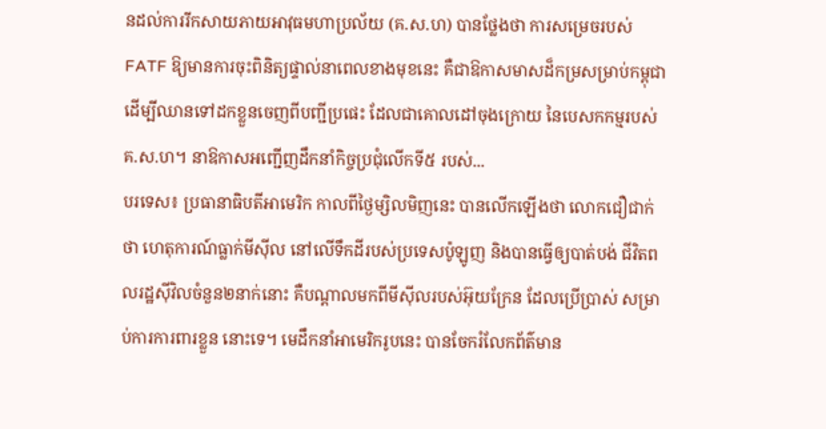នដល់ការរីកសាយភាយអាវុធមហាប្រល័យ (គ.ស.ហ) បានថ្លែងថា ការសម្រេចរបស់ FATF ឱ្យមានការចុះពិនិត្យផ្ទាល់នាពេលខាងមុខនេះ គឺជាឱកាសមាសដ៏កម្រសម្រាប់កម្ពុជា ដើម្បីឈានទៅដកខ្លួនចេញពីបញ្ជីប្រផេះ ដែលជាគោលដៅចុងក្រោយ នៃបេសកកម្មរបស់ គ.ស.ហ។ នាឱកាសអញ្ជើញដឹកនាំកិច្ចប្រជុំលើកទី៥ របស់...
បរទេស៖ ប្រធានាធិបតីអាមេរិក កាលពីថ្ងៃម្សិលមិញនេះ បានលើកឡើងថា លោកជឿជាក់ថា ហេតុការណ៍ធ្លាក់មីស៊ីល នៅលើទឹកដីរបស់ប្រទេសប៉ូឡូញ និងបានធ្វើឲ្យបាត់បង់ ជីវិតពលរដ្ឋស៊ីវិលចំនួន២នាក់នោះ គឺបណ្តាលមកពីមីស៊ីលរបស់អ៊ុយក្រែន ដែលប្រើប្រាស់ សម្រាប់ការការពារខ្លួន នោះទេ។ មេដឹកនាំអាមេរិករូបនេះ បានចែករំលែកព័ត៌មាន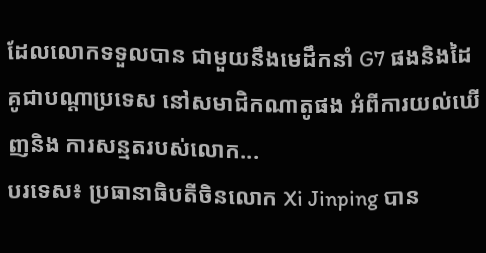ដែលលោកទទួលបាន ជាមួយនឹងមេដឹកនាំ G7 ផងនិងដៃគូជាបណ្តាប្រទេស នៅសមាជិកណាតូផង អំពីការយល់ឃើញនិង ការសន្មតរបស់លោក...
បរទេស៖ ប្រធានាធិបតីចិនលោក Xi Jinping បាន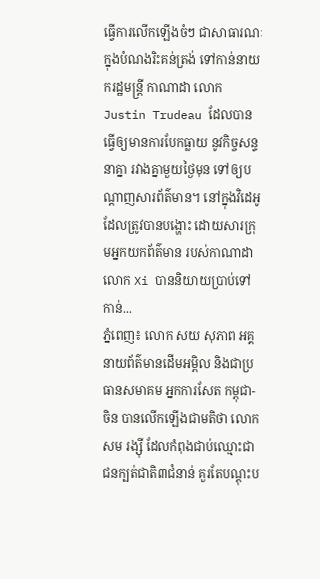ធ្វើការលើកឡើងចំៗ ជាសាធារណៈ ក្នុងបំណងរិះគន់ត្រង់ ទៅកាន់នាយករដ្ឋមន្ត្រី កាណាដា លោក Justin Trudeau ដែលបានធ្វើឲ្យមានការបែកធ្លាយ នូវកិច្ចសន្ទនាគ្នា រវាងគ្នាមួយថ្ងៃមុន ទៅឲ្យបណ្តាញសារព័ត៌មាន។ នៅក្នុងវិដេអូ ដែលត្រូវបានបង្ហោះ ដោយសារក្រុមអ្នកយកព័ត៌មាន របស់កាណាដាលោក Xi បាននិយាយប្រាប់ទៅកាន់...
ភ្នំពេញ៖ លោក សយ សុភាព អគ្គនាយព័ត៌មានដើមអម្ពិល និងជាប្រធានសមាគម អ្នកការសែត កម្ពុជា-ចិន បានលើកឡើងជាមតិថា លោក សម រង្ស៊ី ដែលកំពុងជាប់ឈ្មោះជាជនក្បត់ជាតិ៣ជំនាន់ គួរតែបណ្ដុះប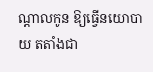ណ្ដាលកូន ឱ្យធ្វើនយោបាយ តតាំងជា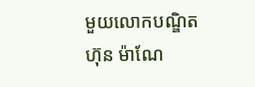មួយលោកបណ្ឌិត ហ៊ុន ម៉ាណែ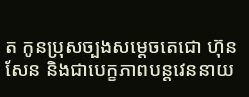ត កូនប្រុសច្បងសម្ដេចតេជោ ហ៊ុន សែន និងជាបេក្ខភាពបន្តវេននាយ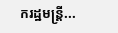ករដ្ឋមន្រ្តី...